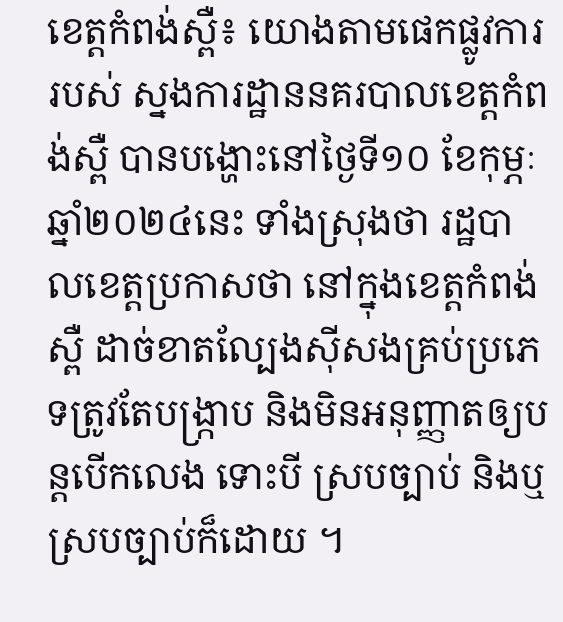ខេត្តកំពង់ស្ពឺ៖ យោងតាមផេកផ្លូវការរបស់ ស្នងការដ្ឋាននគរបាលខេត្តកំពង់ស្ពឺ បានបង្ហោះនៅថ្ងៃទី១០ ខែកុម្ភៈ ឆ្នាំ២០២៤នេះ ទាំងស្រុងថា រដ្ឋបាលខេត្ដប្រកាសថា នៅក្នុងខេត្ដកំពង់ស្ពឺ ដាច់ខាតល្បែងស៊ីសងគ្រប់ប្រភេទត្រូវតែបង្រ្កាប និងមិនអនុញ្ញាតឲ្យបន្ដបើកលេង ទោះបី ស្របច្បាប់ និងឬស្របច្បាប់ក៏ដោយ ។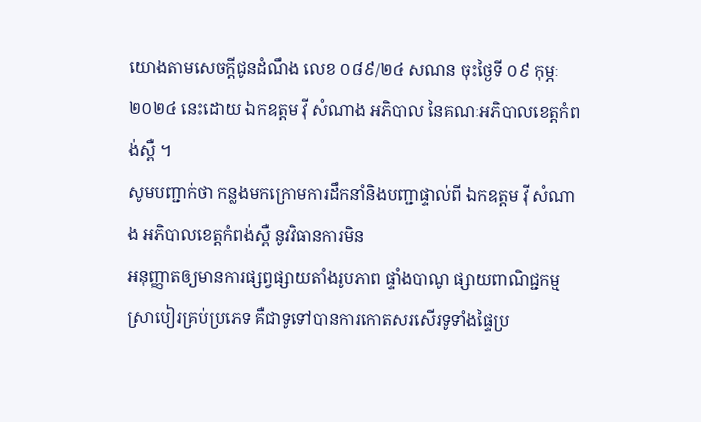យោងតាមសេចក្តីជូនដំណឹង លេខ ០៨៩/២៤ សណន ចុះថៃ្ងទី ០៩ កុម្ភៈ ២០២៤ នេះដោយ ឯកឧត្ដម វ៉ី សំណាង អភិបាល នៃគណៈអភិបាលខេត្ដកំពង់ស្ពឺ ។
សូមបញ្ជាក់ថា កន្លងមកក្រោមការដឹកនាំនិងបញ្ជាផ្ទាល់ពី ឯកឧត្ដម វ៉ី សំណាង អភិបាលខេត្ដកំពង់ស្ពឺ នូវវិធានការមិន
អនុញ្ញាតឲ្យមានការផ្សព្វផ្សាយតាំងរូបភាព ផ្ទាំងបាណូ ផ្សាយពាណិជ្ជកម្ម ស្រាបៀរគ្រប់ប្រភេទ គឺជាទូទៅបានការកោតសរសើរទូទាំងផ្ទៃប្រ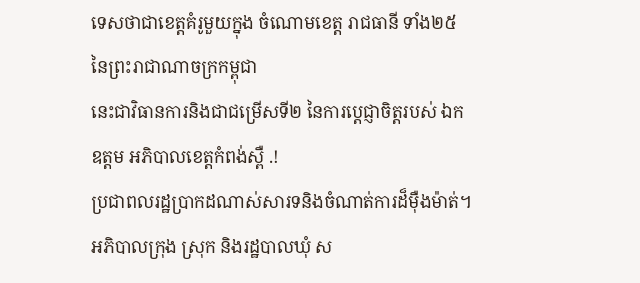ទេសថាជាខេត្ដគំរូមួយក្នុង ចំណោមខេត្ដ រាជធានី ទាំង២៥ នៃព្រះរាជាណាចក្រកម្ពុជា
នេះជាវិធានការនិងជាជម្រើសទី២ នៃការប្ដេជ្ញាចិត្ដរបស់ ឯកឧត្ដម អភិបាលខេត្ដកំពង់ស្ពឺ .!
ប្រជាពលរដ្ឋប្រាកដណាស់សារទនិងចំណាត់ការដ៏ម៉ឺងម៉ាត់។
អភិបាលក្រុង ស្រុក និងរដ្ឋបាលឃុំ ស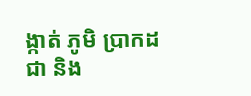ង្កាត់ ភូមិ ប្រាកដជា និង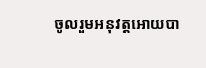ចូលរួមអនុវត្ដអោយបា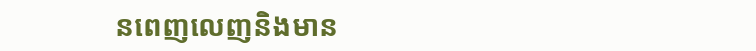នពេញលេញនិងមាន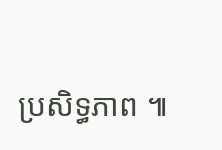ប្រសិទ្ធភាព ៕